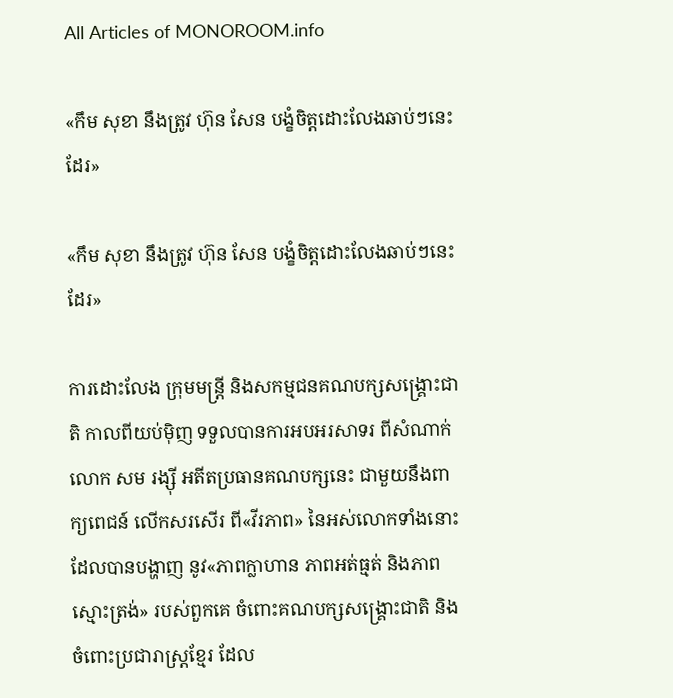All Articles of MONOROOM.info

«កឹម សុខា នឹងត្រូវ ហ៊ុន សែន បង្ខំចិត្តដោះលែងឆាប់ៗនេះដែរ»

«កឹម សុខា នឹងត្រូវ ហ៊ុន សែន បង្ខំចិត្តដោះលែងឆាប់ៗនេះដែរ»

ការដោះលែង ក្រុមមន្ត្រី និងសកម្មជនគណបក្សសង្គ្រោះជាតិ កាលពីយប់ម៉ិញ ទទួលបានការអបអរសាទរ ពីសំណាក់លោក សម រង្ស៊ី អតីតប្រធានគណបក្សនេះ ជាមួយនឹងពាក្យពេជន៍ លើកសរសើរ ពី«វីរភាព» នៃអស់លោកទាំងនោះ ដែលបានបង្ហាញ នូវ«ភាពក្លាហាន ភាពអត់ធ្មត់ និងភាពស្មោះត្រង់» របស់ពួកគេ ចំពោះគណបក្សសង្គ្រោះជាតិ និងចំពោះប្រជារាស្ត្រខ្មែរ ដែល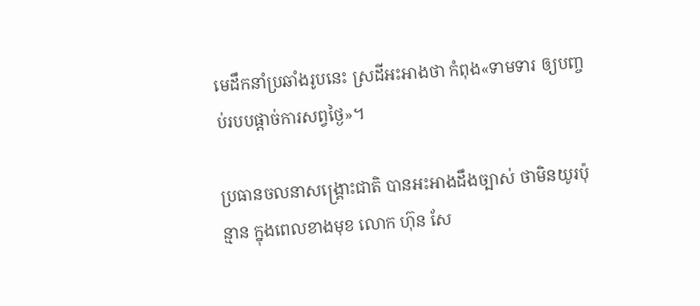មេដឹកនាំប្រឆាំងរូបនេះ ស្រដីអះអាងថា កំពុង«ទាមទារ ឲ្យបញ្ចប់របបផ្តាច់ការសព្វថ្ងៃ»។

ប្រធានចលនាសង្គ្រោះជាតិ បានអះអាងដឹងច្បាស់ ថាមិនយូរប៉ុន្មាន ក្នុងពេលខាងមុខ លោក ហ៊ុន សែ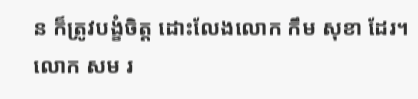ន ក៏ត្រូវបង្ខំចិត្ត ដោះលែងលោក កឹម សុខា ដែរ។ លោក សម រ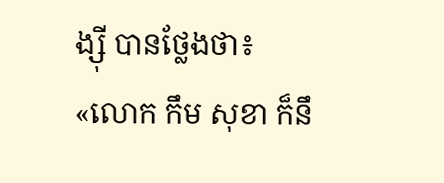ង្ស៊ី បានថ្លែងថា៖ «លោក កឹម សុខា ក៏នឹ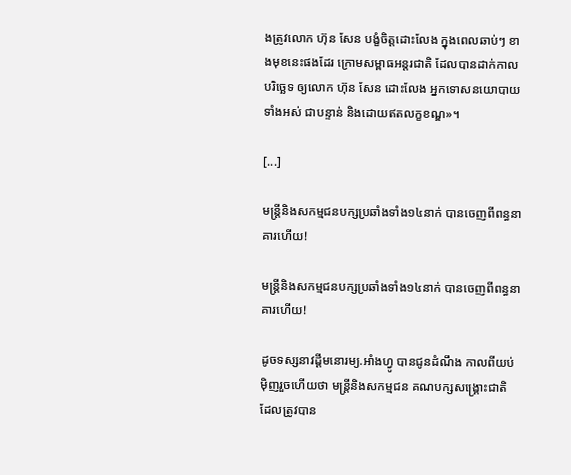ងត្រូវលោក ហ៊ុន សែន បង្ខំចិត្តដោះលែង ក្នុងពេលឆាប់ៗ ខាងមុខនេះផងដែរ ក្រោមសម្ពាធអន្តរជាតិ ដែលបានដាក់កាលបរិច្ឆេទ ឲ្យលោក ហ៊ុន សែន ដោះលែង អ្នកទោសនយោបាយទាំងអស់ ជាបន្ទាន់ និងដោយឥតលក្ខខណ្ឌ»។

[...]

មន្ត្រីនិងសកម្មជនបក្សប្រឆាំងទាំង១៤នាក់ បានចេញពីពន្ធនាគារហើយ!

មន្ត្រីនិងសកម្មជនបក្សប្រឆាំងទាំង១៤នាក់ បានចេញពីពន្ធនាគារហើយ!

ដូចទស្សនាវដ្ដីមនោរម្យ.អាំងហ្វូ បានជូនដំណឹង កាលពីយប់ម៉ិញរួចហើយថា មន្ត្រីនិងសកម្មជន គណបក្សសង្គ្រោះជាតិ ដែលត្រូវបាន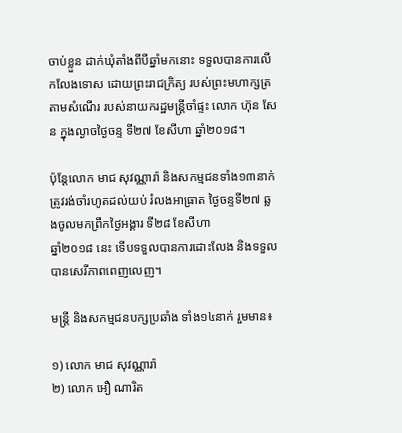ចាប់ខ្លួន ដាក់ឃុំតាំងពីបីឆ្នាំមកនោះ ទទួលបានការលើកលែងទោស ដោយព្រះរាជក្រិត្យ របស់ព្រះមហាក្សត្រ តាមសំណើរ របស់នាយករដ្ឋមន្ត្រីចាំផ្ទះ លោក ហ៊ុន សែន ក្នុងល្ងាចថ្ងៃចន្ទ ទី២៧ ខែសីហា ឆ្នាំ២០១៨។

ប៉ុន្តែលោក មាជ សុវណ្ណារ៉ា និងសកម្មជនទាំង១៣នាក់ ត្រូវរង់ចាំរហូតដល់យប់ រំលងអាធ្រាត ថ្ងៃចន្ទទី២៧ ឆ្លងចូលមកព្រឹកថ្ងៃអង្គារ ទី២៨ ខែសីហា
ឆ្នាំ២០១៨ នេះ ទើបទទួលបានការដោះលែង និងទទួលបានសេរីភាពពេញលេញ។

មន្ត្រី និងសកម្មជនបក្សប្រឆាំង ទាំង១៤នាក់ រួមមាន៖

១) លោក មាជ សុវណ្ណារ៉ា
២) លោក អឿ ណារិត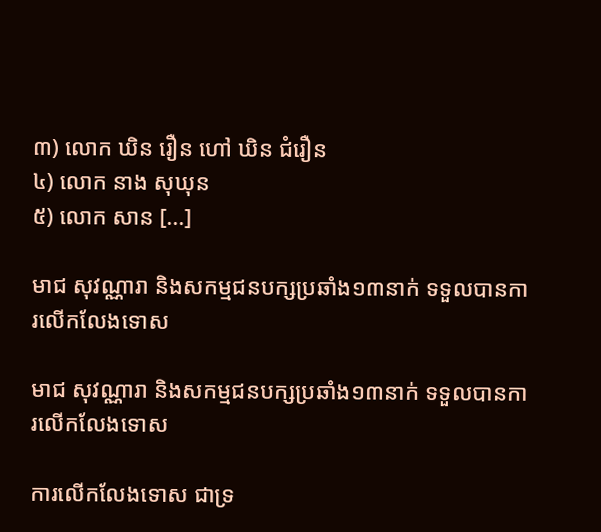៣) លោក ឃិន រឿន ហៅ ឃិន ជំរឿន
៤) លោក នាង សុឃុន
៥) លោក សាន [...]

មាជ សុវណ្ណារា និងសកម្មជនបក្សប្រឆាំង១៣នាក់ ទទួលបានការលើកលែងទោស

មាជ សុវណ្ណារា និងសកម្មជនបក្សប្រឆាំង១៣នាក់ ទទួលបានការលើកលែងទោស

ការលើកលែងទោស ជាទ្រ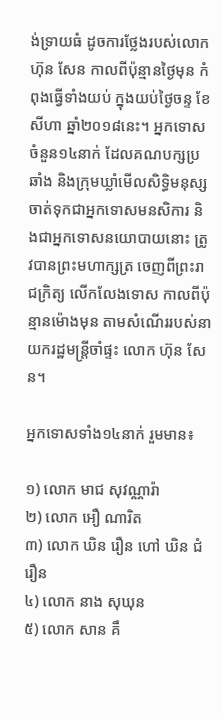ង់ទ្រាយធំ ដូចការថ្លែងរបស់លោក ហ៊ុន សែន កាលពីប៉ុន្មានថ្ងៃមុន កំពុងធ្វើទាំងយប់ ក្នុងយប់ថ្ងៃចន្ទ ខែសីហា ឆ្នាំ២០១៨នេះ។ អ្នកទោសចំនួន១៤នាក់ ដែលគណបក្សប្រឆាំង និងក្រុមឃ្លាំមើលសិទ្ធិមនុស្ស ចាត់ទុកជាអ្នកទោសមនសិការ និងជាអ្នកទោសនយោបាយនោះ ត្រូវបានព្រះមហាក្សត្រ ចេញពីព្រះរាជក្រិត្យ លើកលែងទោស កាលពីប៉ុន្មានម៉ោងមុន តាមសំណើររបស់នាយករដ្ឋមន្ត្រីចាំផ្ទះ លោក ហ៊ុន សែន។

អ្នកទោសទាំង១៤នាក់ រួមមាន៖

១) លោក មាជ សុវណ្ណារ៉ា
២) លោក អឿ ណារិត
៣) លោក ឃិន រឿន ហៅ ឃិន ជំរឿន
៤) លោក នាង សុឃុន
៥) លោក សាន គឹ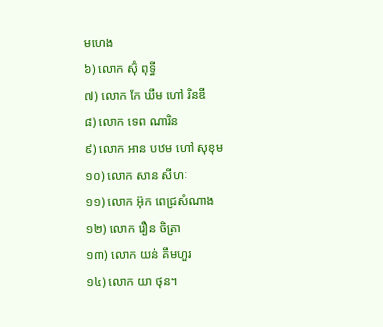មហេង
៦) លោក ស៊ុំ ពុទ្ធី
៧) លោក កែ ឃឹម ហៅ រិនឌី
៨) លោក ទេព ណារិន
៩) លោក អាន បឋម ហៅ សុខុម
១០) លោក សាន សីហៈ
១១) លោក អ៊ុក ពេជ្រសំណាង
១២) លោក រឿន ចិត្រា
១៣) លោក យន់ គឹមហួរ
១៤) លោក យា ថុន។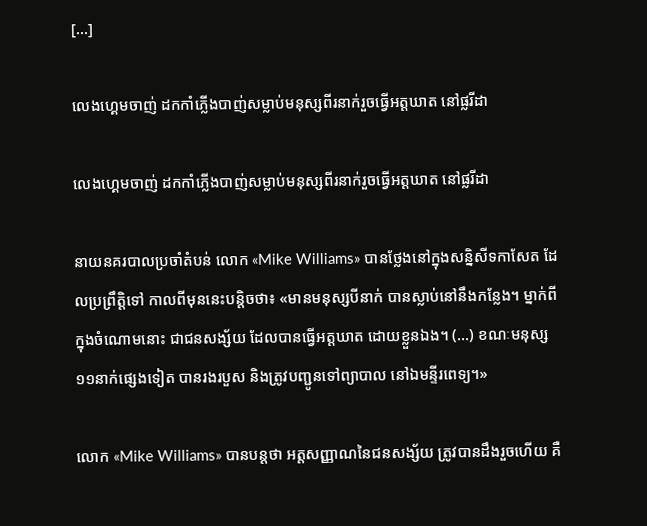[...]

លេងហ្គេមចាញ់ ដកកាំភ្លើងបាញ់សម្លាប់មនុស្សពីរនាក់រួចធ្វើអត្តឃាត នៅផ្លរីដា

លេងហ្គេមចាញ់ ដកកាំភ្លើងបាញ់សម្លាប់មនុស្សពីរនាក់រួចធ្វើអត្តឃាត នៅផ្លរីដា

នាយនគរបាលប្រចាំតំបន់ លោក «Mike Williams» បានថ្លែងនៅក្នុងសន្និសីទកាសែត ដែលប្រព្រឹត្តិទៅ កាលពីមុននេះបន្តិចថា៖ «មានមនុស្សបីនាក់ បានស្លាប់នៅនឹងកន្លែង។ ម្នាក់ពីក្នុងចំណោមនោះ ជាជនសង្ស័យ ដែលបានធ្វើអត្តឃាត ដោយខ្លួនឯង។ (...) ខណៈមនុស្ស១១នាក់ផ្សេងទៀត បានរងរបួស និងត្រូវបញ្ជូនទៅព្យាបាល នៅឯមន្ទីរពេទ្យ។»

លោក «Mike Williams» បានបន្តថា អត្តសញ្ញាណនៃជនសង្ស័យ ត្រូវបានដឹងរួចហើយ គឺ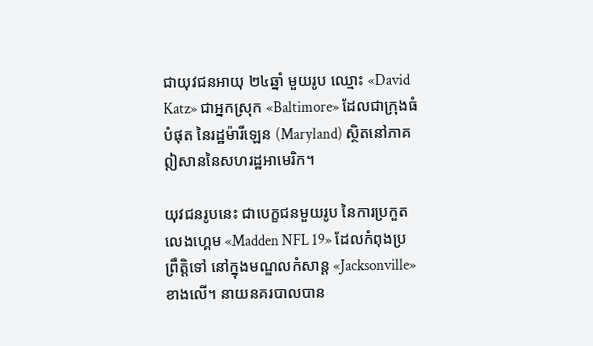ជាយុវជនអាយុ ២៤ឆ្នាំ មួយរូប ឈ្មោះ «David Katz» ជាអ្នកស្រុក «Baltimore» ដែលជាក្រុងធំបំផុត នៃរដ្ឋម៉ារីឡេន (Maryland) ស្ថិតនៅភាគឦសាននៃសហរដ្ឋអាមេរិក។

យុវជនរូបនេះ ជាបេក្ខជនមួយរូប នៃការប្រកួតលេងហ្គេម «Madden NFL 19» ដែលកំពុងប្រព្រឹត្តិទៅ នៅក្នុងមណ្ឌលកំសាន្ដ «Jacksonville» ខាងលើ។ នាយនគរបាលបាន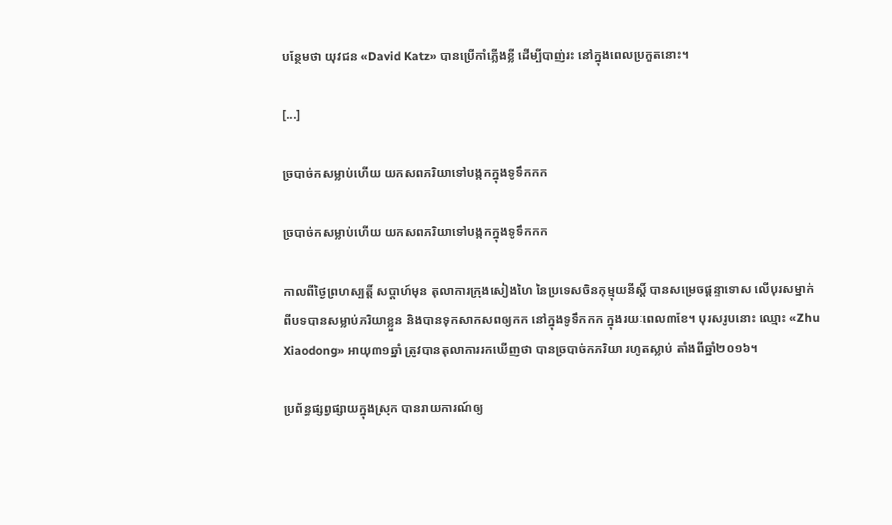បន្ថែមថា យុវជន «David Katz» បានប្រើកាំភ្លើងខ្លី ដើម្បីបាញ់រះ នៅក្នុងពេលប្រកួតនោះ។

[...]

ច្របាច់កសម្លាប់ហើយ យកសពភរិយាទៅបង្កកក្នុងទូទឹកកក

ច្របាច់កសម្លាប់ហើយ យកសពភរិយាទៅបង្កកក្នុងទូទឹកកក

កាលពីថ្ងៃព្រហស្បត្តិ៍ សប្ដាហ៍មុន តុលាការក្រុងសៀងហៃ នៃប្រទេសចិនកុម្មុយនីស្ដិ៍ បានសម្រេចផ្ដន្ទាទោស លើបុរសម្នាក់ ពីបទបានសម្លាប់ភរិយាខ្លួន និងបានទុកសាកសពឲ្យកក នៅក្នុងទូទឹកកក ក្នុងរយៈពេល៣ខែ។ បុរសរូបនោះ ឈ្មោះ «Zhu Xiaodong» អាយុ៣១ឆ្នាំ ត្រូវបានតុលាការរកឃើញថា បានច្របាច់កភរិយា រហូតស្លាប់ តាំងពីឆ្នាំ២០១៦។

ប្រព័ន្ធផ្សព្វផ្សាយក្នុងស្រុក បានរាយការណ៍ឲ្យ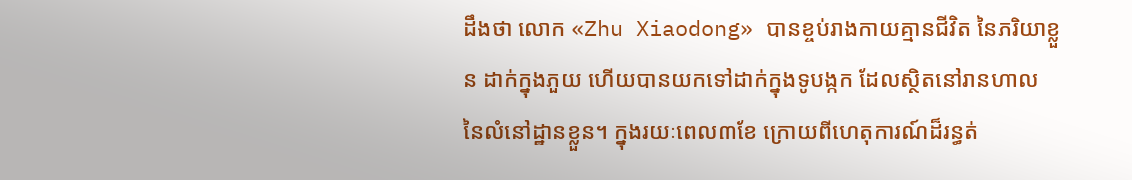ដឹងថា លោក «Zhu Xiaodong» បានខ្ចប់រាងកាយគ្មានជីវិត នៃភរិយាខ្លួន ដាក់ក្នុងភួយ ហើយបានយកទៅដាក់ក្នុងទូបង្កក ដែលស្ថិតនៅរានហាល នៃលំនៅដ្ឋានខ្លួន។ ក្នុងរយៈពេល៣ខែ ក្រោយពីហេតុការណ៍ដ៏រន្ធត់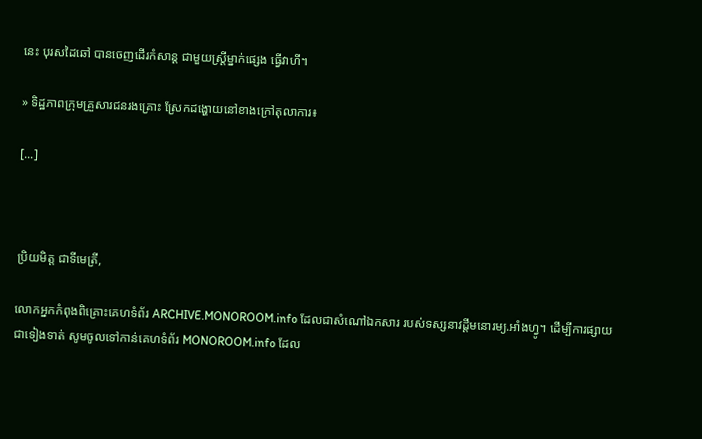នេះ បុរសដៃឆៅ បានចេញដើរកំសាន្ដ ជាមួយស្ត្រីម្នាក់ផ្សេង ធ្វើវាហី។

» ទិដ្ឋភាពក្រុមគ្រួសារជនរងគ្រោះ ស្រែកដង្ហោយនៅខាងក្រៅតុលាការ៖

[...]



ប្រិយមិត្ត ជាទីមេត្រី,

លោកអ្នកកំពុងពិគ្រោះគេហទំព័រ ARCHIVE.MONOROOM.info ដែលជាសំណៅឯកសារ របស់ទស្សនាវដ្ដីមនោរម្យ.អាំងហ្វូ។ ដើម្បីការផ្សាយជាទៀងទាត់ សូមចូលទៅកាន់គេហទំព័រ MONOROOM.info ដែល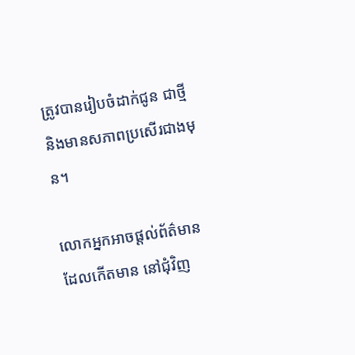ត្រូវបានរៀបចំដាក់ជូន ជាថ្មី និងមានសភាពប្រសើរជាងមុន។

លោកអ្នកអាចផ្ដល់ព័ត៌មាន ដែលកើតមាន នៅជុំវិញ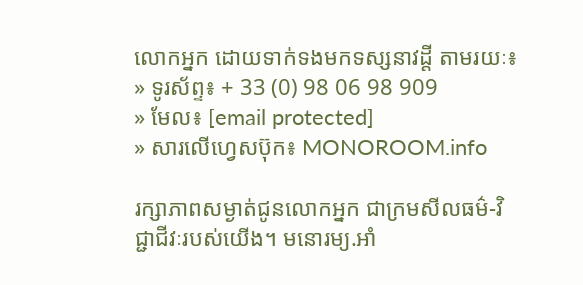លោកអ្នក ដោយទាក់ទងមកទស្សនាវដ្ដី តាមរយៈ៖
» ទូរស័ព្ទ៖ + 33 (0) 98 06 98 909
» មែល៖ [email protected]
» សារលើហ្វេសប៊ុក៖ MONOROOM.info

រក្សាភាពសម្ងាត់ជូនលោកអ្នក ជាក្រមសីលធម៌-វិជ្ជាជីវៈរបស់យើង។ មនោរម្យ.អាំ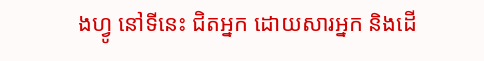ងហ្វូ នៅទីនេះ ជិតអ្នក ដោយសារអ្នក និងដើ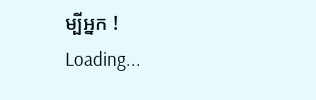ម្បីអ្នក !
Loading...